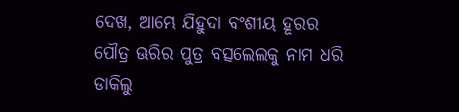ଦେଖ, ଆମ୍ଭେ ଯିହୁଦା ବଂଶୀୟ ହୂରର ପୌତ୍ର ଊରିର ପୁତ୍ର ବତ୍ସଲେଲକୁ ନାମ ଧରି ଡାକିଲୁ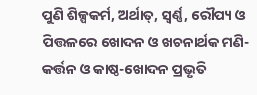ପୁଣି ଶିଳ୍ପକର୍ମ, ଅର୍ଥାତ୍, ସ୍ଵର୍ଣ୍ଣ, ରୌପ୍ୟ ଓ ପିତ୍ତଳରେ ଖୋଦନ ଓ ଖଚନାର୍ଥକ ମଣି-କର୍ତ୍ତନ ଓ କାଷ୍ଠ-ଖୋଦନ ପ୍ରଭୃତି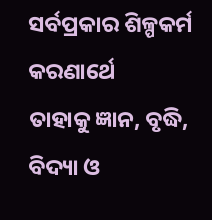ସର୍ବପ୍ରକାର ଶିଳ୍ପକର୍ମ କରଣାର୍ଥେ
ତାହାକୁ ଜ୍ଞାନ, ବୃଦ୍ଧି, ବିଦ୍ୟା ଓ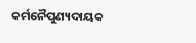କର୍ମନୈପୁଣ୍ୟଦାୟକ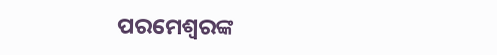ପରମେଶ୍ଵରଙ୍କ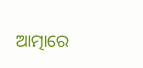ଆତ୍ମାରେ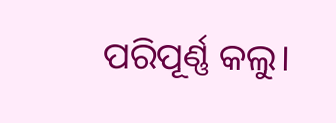ପରିପୂର୍ଣ୍ଣ କଲୁ।